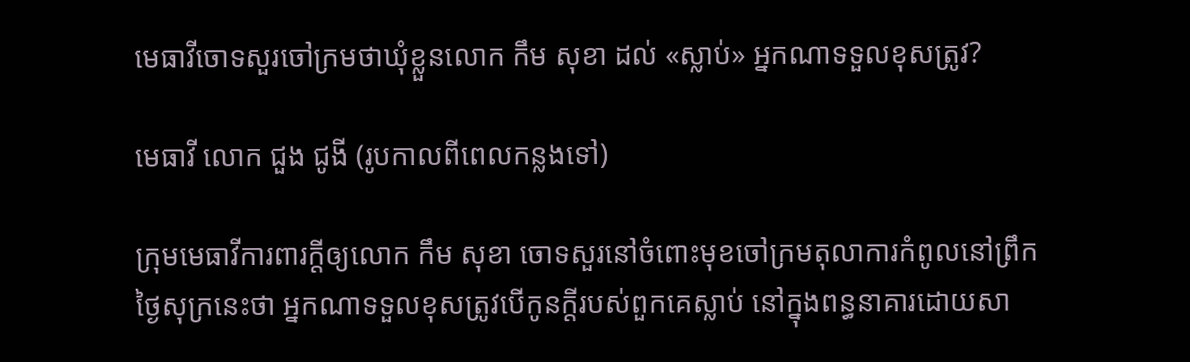មេធាវីចោទសួរចៅក្រមថាឃុំខ្លួនលោក កឹម សុខា ដល់ «ស្លាប់» អ្នកណាទទួលខុសត្រូវ?

មេធាវី លោក ជួង ជូងី (រូបកាលពីពេលកន្លងទៅ)

ក្រុមមេធាវីការពារក្តីឲ្យលោក កឹម សុខា ចោទសួរនៅចំពោះមុខចៅក្រមតុលាការកំពូលនៅព្រឹកថ្ងៃសុក្រនេះថា អ្នកណាទទួលខុសត្រូវបើកូនក្តីរបស់ពួកគេស្លាប់ នៅក្នុងពន្ធនាគារដោយសា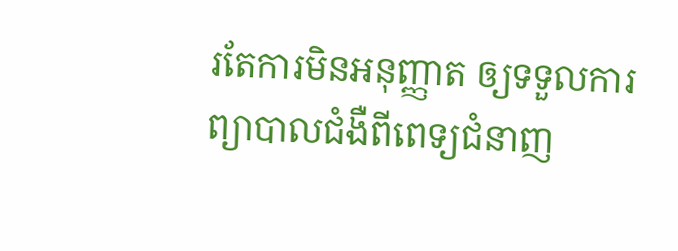រតែការមិនអនុញ្ញាត ឲ្យទទួលការព្យាបាលជំងឺពីពេទ្យជំនាញ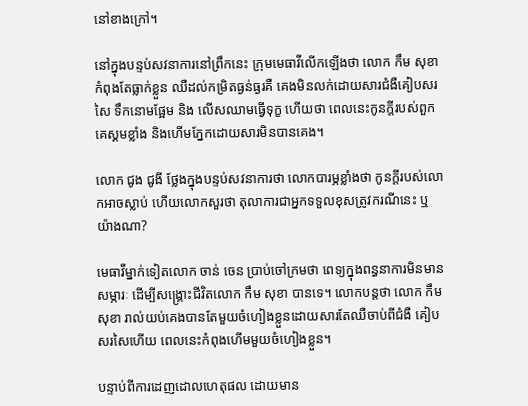នៅខាងក្រៅ។

នៅក្នុងបន្ទប់សវនាការនៅព្រឹកនេះ ក្រុមមេធាវីលើកឡើងថា លោក កឹម សុខា កំពុងតែធ្លាក់ខ្លួន ឈឺដល់កម្រិតធ្ងន់ធ្ងរគឺ គេងមិនលក់ដោយសារជំងឺគៀបសរសៃ ទឹកនោមផ្អែម និង លើសឈាមធ្វើទុក្ខ ហើយថា ពេលនេះកូនក្តីរបស់ពួកគេស្គមខ្លាំង និងហើមភ្នែកដោយសារមិនបានគេង។

លោក ជូង ជូងី ថ្លែងក្នុងបន្ទប់សវនាការថា លោកបារម្ភខ្លាំងថា កូនក្តីរបស់លោកអាចស្លាប់ ហើយលោកសួរថា តុលាការជាអ្នកទទួលខុសត្រូវករណីនេះ ឬ យ៉ាងណា?

មេធាវីម្នាក់ទៀតលោក ចាន់ ចេន ប្រាប់ចៅក្រមថា ពេទ្យក្នុងពន្ធនាការមិនមានសម្ភារៈ ដើម្បីសង្គ្រោះជីវិតលោក កឹម សុខា បានទេ។ លោកបន្តថា លោក កឹម សុខា រាល់យប់គេងបានតែមួយចំហៀងខ្លួនដោយសារតែឈឺចាប់ពីជំងឺ គៀបសរសៃហើយ ពេលនេះកំពុងហើមមួយចំហៀងខ្លួន។

បន្ទាប់ពីការដេញដោលហេតុផល ដោយមាន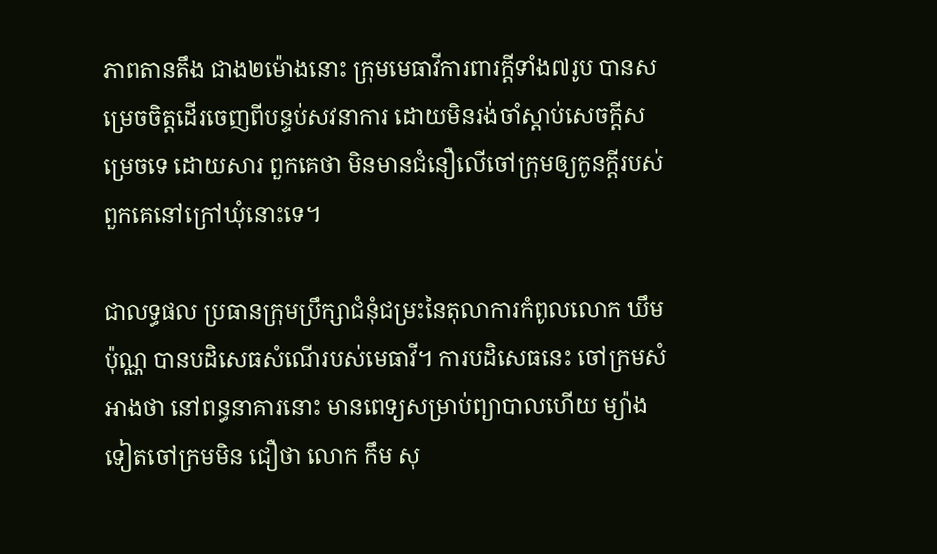ភាពតានតឹង ជាង២ម៉ោងនោះ ក្រុមមេធាវីការពារក្តីទាំង៧រូប បានសម្រេចចិត្តដើរចេញពីបន្ទប់សវនាការ ដោយមិនរង់ចាំស្តាប់សេចក្តីសម្រេចទេ ដោយសារ ពួកគេថា មិនមានជំនឿលើចៅក្រុមឲ្យកូនក្តីរបស់ពួកគេនៅក្រៅឃុំនោះទេ។

ជាលទ្ធផល ប្រធានក្រុមប្រឹក្សាជំនុំជម្រះនៃតុលាការកំពូលលោក ឃឹម ប៉ុណ្ណ បានបដិសេធសំណើរបស់មេធាវី។ ការបដិសេធនេះ ចៅក្រមសំអាងថា នៅពន្ធនាគារនោះ មានពេទ្យសម្រាប់ព្យាបាលហើយ ម្យ៉ាងទៀតចៅក្រមមិន ជឿថា លោក កឹម សុ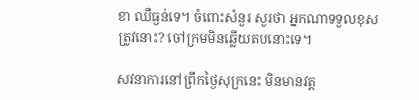ខា ឈឺធ្ងន់ទេ។ ចំពោះសំនួរ សួរថា អ្នកណាទទួលខុសត្រូវនោះ? ចៅក្រមមិនឆ្លើយតបនោះទេ។

សវនាការនៅព្រឹកថ្ងៃសុក្រនេះ មិនមានវត្ត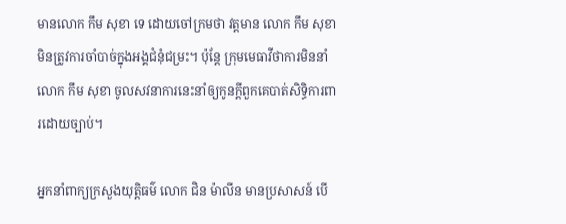មានលោក កឹម សុខា ទេ ដោយចៅក្រមថា វត្តមាន លោក កឹម សុខា មិនត្រូវការចាំបាច់ក្នុងអង្គជំនុំជម្រះ។ ប៉ុន្តែ ក្រុមមេធាវីថាការមិននាំលោក កឹម សុខា ចូលសវនាការនេះនាំឲ្យកូនក្តីពួកគេបាត់សិទ្ធិការពារដោយច្បាប់។

អ្នកនាំពាក្យក្រសួងយុត្តិធម៌ លោក ជិន ម៉ាលីន មានប្រសាសន៍ បើ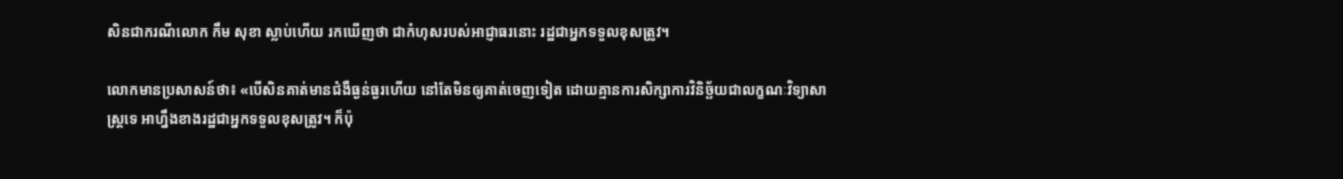សិនជាករណីលោក កឹម សុខា ស្លាប់ហើយ រកឃើញថា ជាកំហុសរបស់អាជ្ញាធរនោះ រដ្ឋជាអ្នកទទួលខុសត្រូវ។

លោកមានប្រសាសន៍ថា៖ «បើសិនគាត់មានជំងឺធ្ងន់ធ្ងរហើយ នៅតែមិនឲ្យគាត់ចេញទៀត ដោយគ្មានការសិក្សាការវិនិច្ឆ័យជាលក្ខណៈវិទ្យាសាស្ត្រទេ អាហ្នឹងខាងរដ្ឋជាអ្នកទទួលខុសត្រូវ។ ក៏ប៉ុ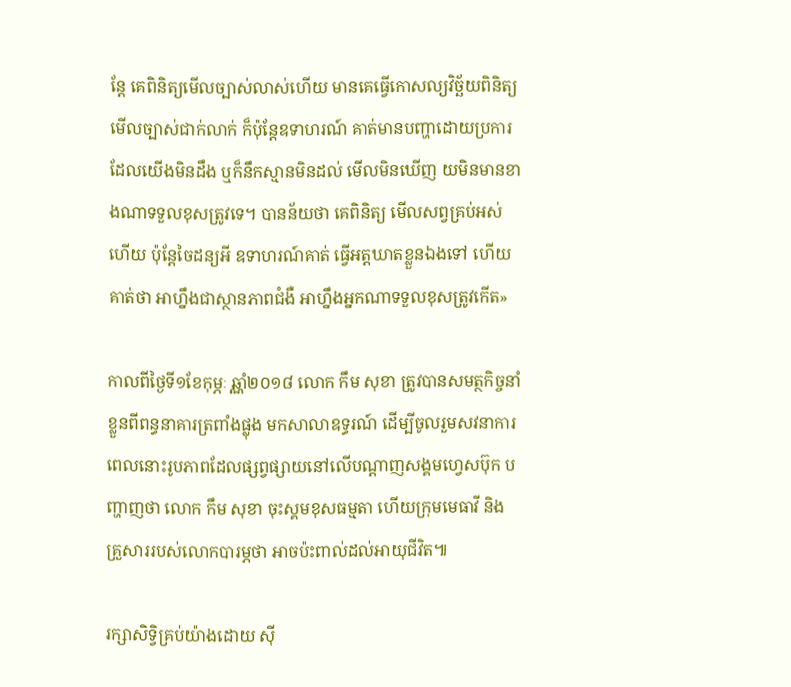ន្តែ គេពិនិត្យមើលច្បាស់លាស់ហើយ មានគេធ្វើកោសល្យវិច្ឆ័យពិនិត្យ មើលច្បាស់ជាក់លាក់ ក៏ប៉ុន្តែឧទាហរណ៍ គាត់មានបញ្ហាដោយប្រការ ដែលយើងមិនដឹង ឬក៏នឹកស្មានមិនដល់ មើលមិនឃើញ យមិនមានខាងណាទទួលខុសត្រូវទេ។ បានន័យថា គេពិនិត្យ មើលសព្វគ្រប់អស់ហើយ ប៉ុន្តែចៃដន្យអី ឧទាហរណ៍គាត់ ធ្វើអត្តឃាតខ្លួនឯងទៅ ហើយគាត់ថា អាហ្នឹងជាស្ថានភាពជំងឺ អាហ្នឹងអ្នកណាទទួលខុសត្រូវកើត»

កាលពីថ្ងៃទី១ខែកុម្ភៈ ឆ្ណាំ២០១៨ លោក កឹម សុខា ត្រូវបានសមត្ថកិច្ចនាំខ្លួនពីពន្ធនាគារត្រពាំងផ្លុង មកសាលាឧទ្ធរណ៍ ដើម្បីចូលរួមសវនាការ ពេលនោះរូបភាពដែលផ្សព្វផ្សាយនៅលើបណ្តាញសង្គមហ្វេសប៊ុក បញ្ហាញថា លោក កឹម សុខា ចុះស្គមខុសធម្មតា ហើយក្រុមមេធាវី និងគ្រួសាររបស់លោកបារម្ភថា អាចប៉ះពាល់ដល់អាយុជីវិត៕

រក្សាសិទ្វិគ្រប់យ៉ាងដោយ ស៊ី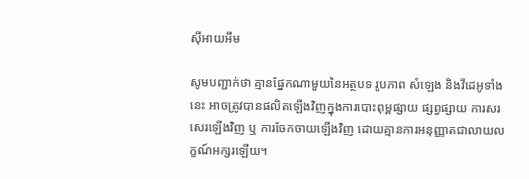ស៊ីអាយអឹម

សូមបញ្ជាក់ថា គ្មានផ្នែកណាមួយនៃអត្ថបទ រូបភាព សំឡេង និងវីដេអូទាំងនេះ អាចត្រូវបានផលិតឡើងវិញក្នុងការបោះពុម្ពផ្សាយ ផ្សព្វផ្សាយ ការសរសេរឡើងវិញ ឬ ការចែកចាយឡើងវិញ ដោយគ្មានការអនុញ្ញាតជាលាយលក្ខណ៍អក្សរឡើយ។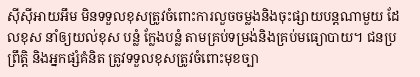ស៊ីស៊ីអាយអឹម មិនទទួលខុសត្រូវចំពោះការលួចចម្លងនិងចុះផ្សាយបន្តណាមួយ ដែលខុស នាំឲ្យយល់ខុស បន្លំ ក្លែងបន្លំ តាមគ្រប់ទម្រង់និងគ្រប់មធ្យោបាយ។ ជនប្រព្រឹត្តិ និងអ្នកផ្សំគំនិត ត្រូវទទួលខុសត្រូវចំពោះមុខច្បា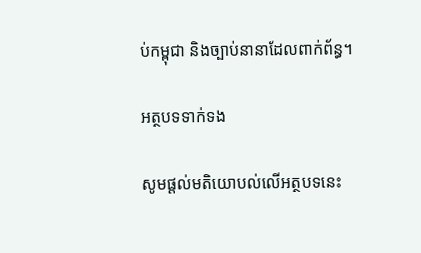ប់កម្ពុជា និងច្បាប់នានាដែលពាក់ព័ន្ធ។

អត្ថបទទាក់ទង

សូមផ្ដល់មតិយោបល់លើអត្ថបទនេះ